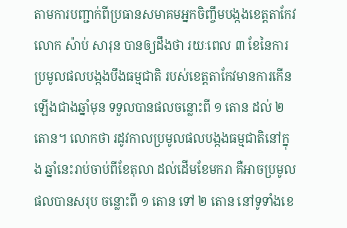តាមការបញ្ជាក់ពីប្រធានសមាគមអ្នកចិញ្ចឹមបង្កងខេត្តតាកែវ លោក ស៉ាប់ សារុន បានឲ្យដឹងថា រយៈពេល ៣ ខែនៃការប្រមូលផលបង្កងបឹងធម្មជាតិ របស់ខេត្តតាកែវមានការកើនឡើងជាងឆ្នាំមុន ទទួលបានផលចន្លោះពី ១ តោន ដល់ ២តោន។ លោកថា រដូវកាលប្រមូលផលបង្កងធម្មជាតិនៅក្នុង ឆ្នាំនេះរាប់ចាប់ពីខែតុលា ដល់ដើមខែមករា គឺអាចប្រមូលផលបានសរុប ចន្លោះពី ១ តោន ទៅ ២ តោន នៅទូទាំងខេ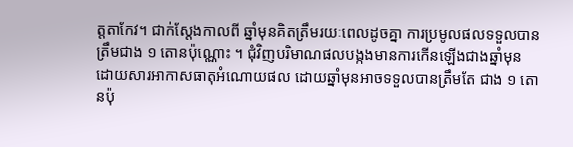ត្តតាកែវ។ ជាក់ស្ដែងកាលពី ឆ្នាំមុនគិតត្រឹមរយៈពេលដូចគ្នា ការប្រមូលផលទទួលបានត្រឹមជាង ១ តោនប៉ុណ្ណោះ ។ ជុំវិញបរិមាណផលបង្កងមានការកើនឡើងជាងឆ្នាំមុន ដោយសារអាកាសធាតុអំណោយផល ដោយឆ្នាំមុនអាចទទួលបានត្រឹមតែ ជាង ១ តោនប៉ុ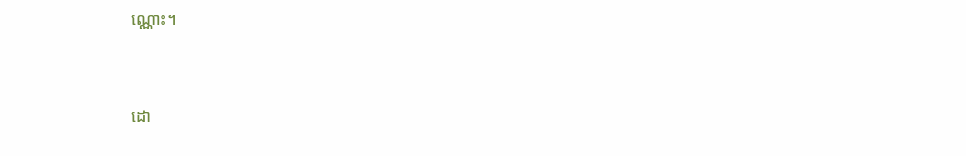ណ្ណោះ។


ដោ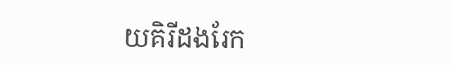យគិរីដងរែក